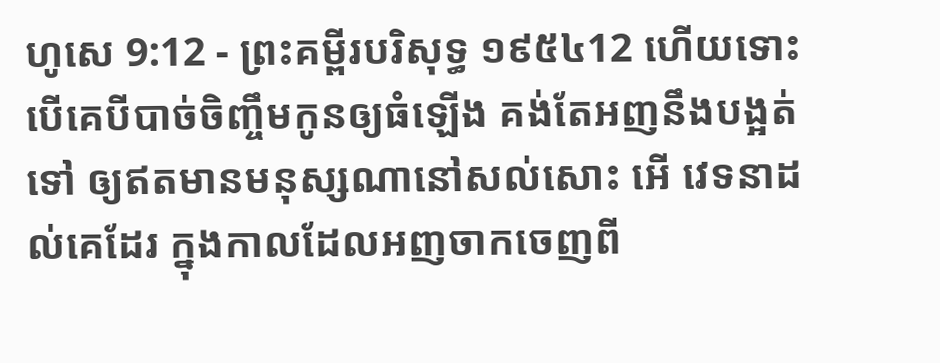ហូសេ 9:12 - ព្រះគម្ពីរបរិសុទ្ធ ១៩៥៤12 ហើយទោះបើគេបីបាច់ចិញ្ចឹមកូនឲ្យធំឡើង គង់តែអញនឹងបង្អត់ទៅ ឲ្យឥតមានមនុស្សណានៅសល់សោះ អើ វេទនាដល់គេដែរ ក្នុងកាលដែលអញចាកចេញពី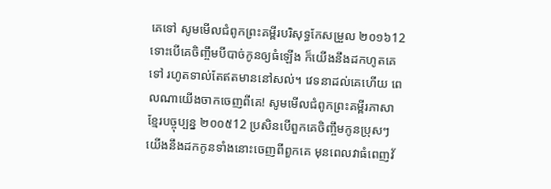គេទៅ សូមមើលជំពូកព្រះគម្ពីរបរិសុទ្ធកែសម្រួល ២០១៦12 ទោះបើគេចិញ្ចឹមបីបាច់កូនឲ្យធំឡើង ក៏យើងនឹងដកហូតគេទៅ រហូតទាល់តែឥតមាននៅសល់។ វេទនាដល់គេហើយ ពេលណាយើងចាកចេញពីគេ! សូមមើលជំពូកព្រះគម្ពីរភាសាខ្មែរបច្ចុប្បន្ន ២០០៥12 ប្រសិនបើពួកគេចិញ្ចឹមកូនប្រុសៗ យើងនឹងដកកូនទាំងនោះចេញពីពួកគេ មុនពេលវាធំពេញវ័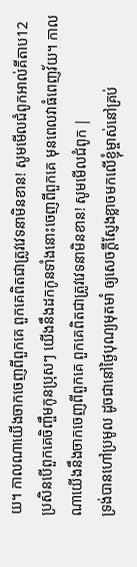យ។ កាលណាយើងចាកចេញពីពួកគេ ពួកគេពិតជាត្រូវវេទនាមិនខាន! សូមមើលជំពូកអាល់គីតាប12 ប្រសិនបើពួកគេចិញ្ចឹមកូនប្រុសៗ យើងនឹងដកកូនទាំងនោះចេញពីពួកគេ មុនពេលវាធំពេញវ័យ។ កាលណាយើងនឹងចាកចេញពីពួកគេ ពួកគេពិតជាត្រូវវេទនាមិនខាន! សូមមើលជំពូក |
ទ្រង់បានហៅប្រមូល ដូចជានៅថ្ងៃបុណ្យមុតមាំ ឲ្យសេចក្ដីស្ញែងខ្លាចមកលើខ្ញុំម្ចាស់នៅគ្រប់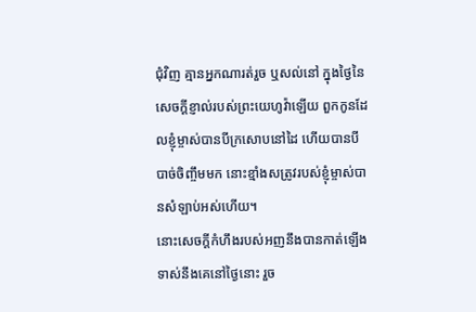ជុំវិញ គ្មានអ្នកណារត់រួច ឬសល់នៅ ក្នុងថ្ងៃនៃសេចក្ដីខ្ញាល់របស់ព្រះយេហូវ៉ាឡើយ ពួកកូនដែលខ្ញុំម្ចាស់បានបីក្រសោបនៅដៃ ហើយបានបីបាច់ចិញ្ចឹមមក នោះខ្មាំងសត្រូវរបស់ខ្ញុំម្ចាស់បានសំឡាប់អស់ហើយ។
នោះសេចក្ដីកំហឹងរបស់អញនឹងបានកាត់ឡើង ទាស់នឹងគេនៅថ្ងៃនោះ រួច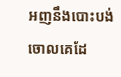អញនឹងបោះបង់ចោលគេដែ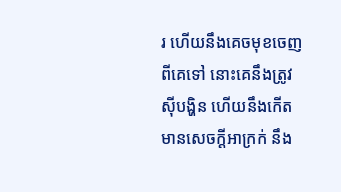រ ហើយនឹងគេចមុខចេញពីគេទៅ នោះគេនឹងត្រូវស៊ីបង្ហិន ហើយនឹងកើតមានសេចក្ដីអាក្រក់ នឹង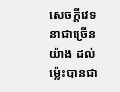សេចក្ដីវេទនាជាច្រើនយ៉ាង ដល់ម៉្លេះបានជា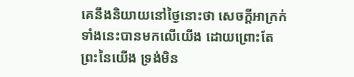គេនឹងនិយាយនៅថ្ងៃនោះថា សេចក្ដីអាក្រក់ទាំងនេះបានមកលើយើង ដោយព្រោះតែព្រះនៃយើង ទ្រង់មិន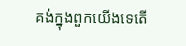គង់ក្នុងពួកយើងទេតើ